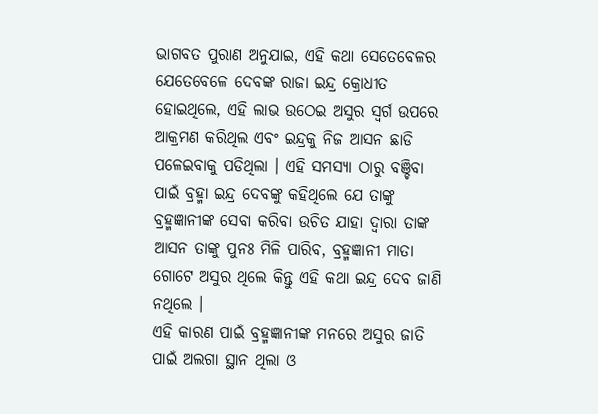ଭାଗବତ ପୁରାଣ ଅନୁଯାଇ, ଏହି କଥା ସେତେବେଳର ଯେତେବେଳେ ଦେବଙ୍କ ରାଜା ଇନ୍ଦ୍ର କ୍ରୋଧୀତ ହୋଇଥିଲେ, ଏହି ଲାଭ ଉଠେଇ ଅସୁର ସ୍ଵର୍ଗ ଉପରେ ଆକ୍ରମଣ କରିଥିଲ ଏବଂ ଇନ୍ଦ୍ରକୁ ନିଜ ଆସନ ଛାଡି ପଳେଇବାକୁ ପଡିଥିଲା । ଏହି ସମସ୍ୟା ଠାରୁ ବଞ୍ଚିବା ପାଇଁ ବ୍ରହ୍ମା ଇନ୍ଦ୍ର ଦେବଙ୍କୁ କହିଥିଲେ ଯେ ତାଙ୍କୁ ବ୍ରହ୍ମଜ୍ଞାନୀଙ୍କ ସେବା କରିବା ଉଚିତ ଯାହା ଦ୍ଵାରା ତାଙ୍କ ଆସନ ତାଙ୍କୁ ପୁନଃ ମିଳି ପାରିବ, ବ୍ରହ୍ମଜ୍ଞାନୀ ମାତା ଗୋଟେ ଅସୁର ଥିଲେ କିନ୍ତୁ ଏହି କଥା ଇନ୍ଦ୍ର ଦେବ ଜାଣି ନଥିଲେ ।
ଏହି କାରଣ ପାଇଁ ବ୍ରହ୍ମଜ୍ଞାନୀଙ୍କ ମନରେ ଅସୁର ଜାତି ପାଇଁ ଅଲଗା ସ୍ଥାନ ଥିଲା ଓ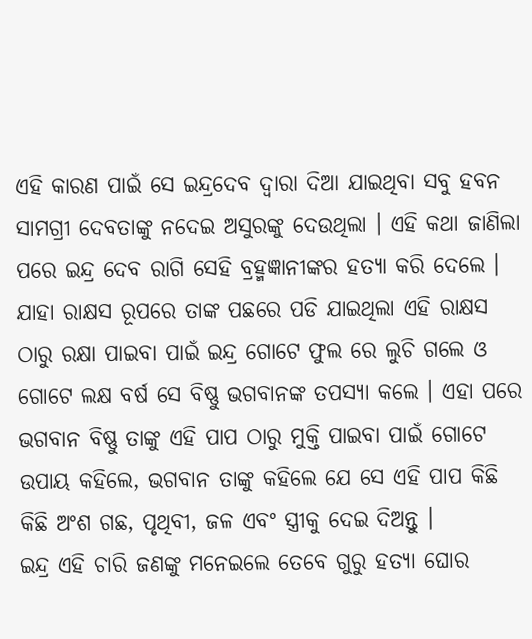ଏହି କାରଣ ପାଇଁ ସେ ଇନ୍ଦ୍ରଦେବ ଦ୍ଵାରା ଦିଆ ଯାଇଥିବା ସବୁ ହବନ ସାମଗ୍ରୀ ଦେବତାଙ୍କୁ ନଦେଇ ଅସୁରଙ୍କୁ ଦେଉଥିଲା । ଏହି କଥା ଜାଣିଲା ପରେ ଇନ୍ଦ୍ର ଦେବ ରାଗି ସେହି ବ୍ରହ୍ମଜ୍ଞାନୀଙ୍କର ହତ୍ୟା କରି ଦେଲେ । ଯାହା ରାକ୍ଷସ ରୂପରେ ତାଙ୍କ ପଛରେ ପଡି ଯାଇଥିଲା ଏହି ରାକ୍ଷସ ଠାରୁ ରକ୍ଷା ପାଇବା ପାଇଁ ଇନ୍ଦ୍ର ଗୋଟେ ଫୁଲ ରେ ଲୁଚି ଗଲେ ଓ ଗୋଟେ ଲକ୍ଷ ବର୍ଷ ସେ ବିଷ୍ଣୁ ଭଗବାନଙ୍କ ତପସ୍ୟା କଲେ । ଏହା ପରେ ଭଗବାନ ବିଷ୍ଣୁ ତାଙ୍କୁ ଏହି ପାପ ଠାରୁ ମୁକ୍ତି ପାଇବା ପାଇଁ ଗୋଟେ ଉପାୟ କହିଲେ, ଭଗବାନ ତାଙ୍କୁ କହିଲେ ଯେ ସେ ଏହି ପାପ କିଛି କିଛି ଅଂଶ ଗଛ, ପୃଥିବୀ, ଜଳ ଏବଂ ସ୍ତ୍ରୀକୁ ଦେଇ ଦିଅନ୍ତୁ ।
ଇନ୍ଦ୍ର ଏହି ଚାରି ଜଣଙ୍କୁ ମନେଇଲେ ତେବେ ଗୁରୁ ହତ୍ୟା ଘୋର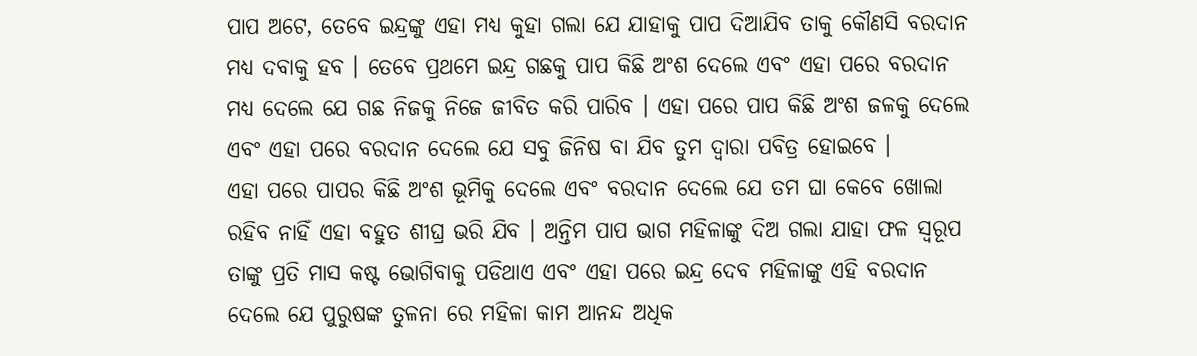ପାପ ଅଟେ, ତେବେ ଇନ୍ଦ୍ରଙ୍କୁ ଏହା ମଧ୍ୟ କୁହା ଗଲା ଯେ ଯାହାକୁ ପାପ ଦିଆଯିବ ତାକୁ କୌଣସି ବରଦାନ ମଧ୍ୟ ଦବାକୁ ହବ । ତେବେ ପ୍ରଥମେ ଇନ୍ଦ୍ର ଗଛକୁ ପାପ କିଛି ଅଂଶ ଦେଲେ ଏବଂ ଏହା ପରେ ବରଦାନ ମଧ୍ୟ ଦେଲେ ଯେ ଗଛ ନିଜକୁ ନିଜେ ଜୀବିତ କରି ପାରିବ । ଏହା ପରେ ପାପ କିଛି ଅଂଶ ଜଳକୁ ଦେଲେ ଏବଂ ଏହା ପରେ ବରଦାନ ଦେଲେ ଯେ ସବୁ ଜିନିଷ ବା ଯିବ ତୁମ ଦ୍ଵାରା ପବିତ୍ର ହୋଇବେ ।
ଏହା ପରେ ପାପର କିଛି ଅଂଶ ଭୂମିକୁ ଦେଲେ ଏବଂ ବରଦାନ ଦେଲେ ଯେ ତମ ଘା କେବେ ଖୋଲା ରହିବ ନାହିଁ ଏହା ବହୁତ ଶୀଘ୍ର ଭରି ଯିବ । ଅନ୍ତିମ ପାପ ଭାଗ ମହିଳାଙ୍କୁ ଦିଅ ଗଲା ଯାହା ଫଳ ସ୍ୱରୂପ ତାଙ୍କୁ ପ୍ରତି ମାସ କଷ୍ଟ ଭୋଗିବାକୁ ପଡିଥାଏ ଏବଂ ଏହା ପରେ ଇନ୍ଦ୍ର ଦେବ ମହିଳାଙ୍କୁ ଏହି ବରଦାନ ଦେଲେ ଯେ ପୁରୁଷଙ୍କ ତୁଳନା ରେ ମହିଳା କାମ ଆନନ୍ଦ ଅଧିକ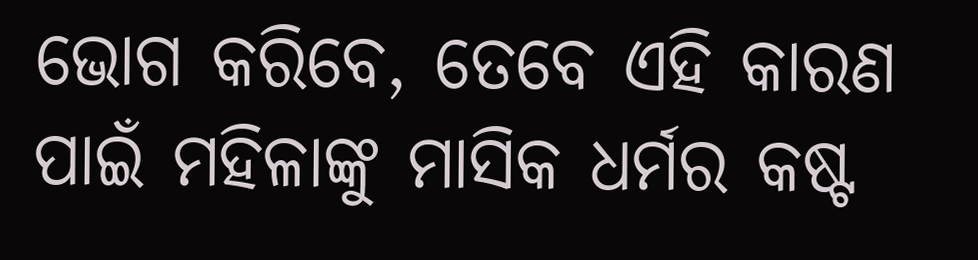ଭୋଗ କରିବେ, ତେବେ ଏହି କାରଣ ପାଇଁ ମହିଳାଙ୍କୁ ମାସିକ ଧର୍ମର କଷ୍ଟ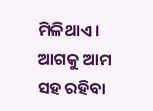ମିଳିଥାଏ । ଆଗକୁ ଆମ ସହ ରହିବା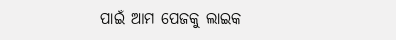ପାଇଁ ଆମ ପେଜକୁ ଲାଇକ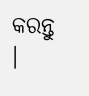କରନ୍ତୁ ।